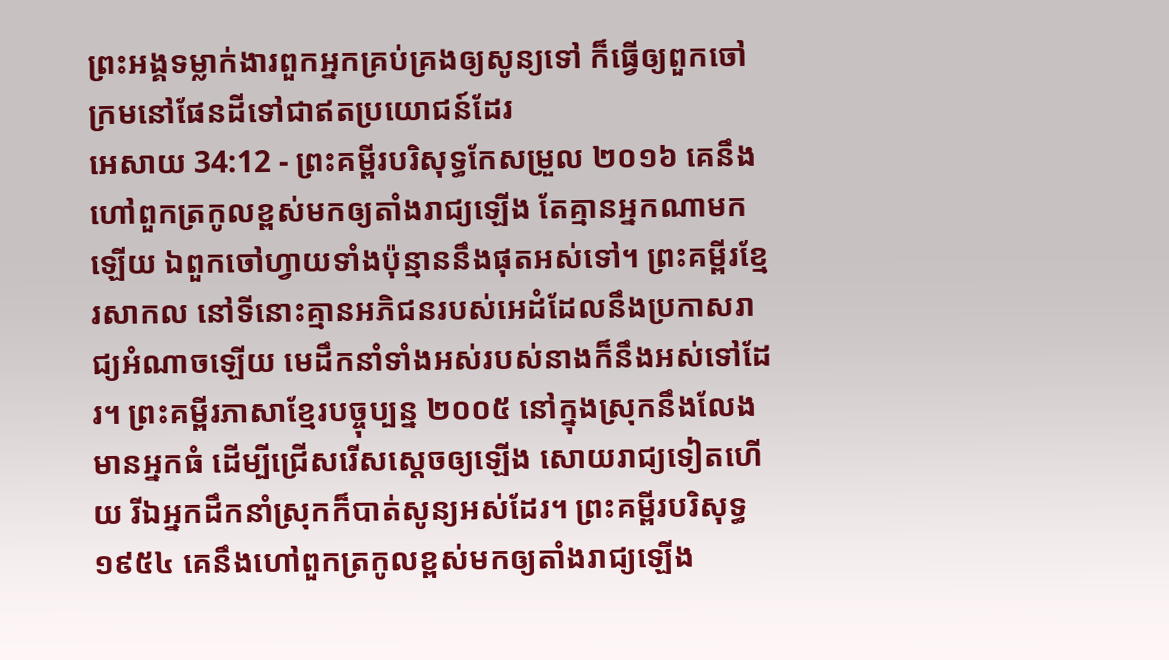ព្រះអង្គទម្លាក់ងារពួកអ្នកគ្រប់គ្រងឲ្យសូន្យទៅ ក៏ធ្វើឲ្យពួកចៅក្រមនៅផែនដីទៅជាឥតប្រយោជន៍ដែរ
អេសាយ 34:12 - ព្រះគម្ពីរបរិសុទ្ធកែសម្រួល ២០១៦ គេនឹងហៅពួកត្រកូលខ្ពស់មកឲ្យតាំងរាជ្យឡើង តែគ្មានអ្នកណាមកឡើយ ឯពួកចៅហ្វាយទាំងប៉ុន្មាននឹងផុតអស់ទៅ។ ព្រះគម្ពីរខ្មែរសាកល នៅទីនោះគ្មានអភិជនរបស់អេដំដែលនឹងប្រកាសរាជ្យអំណាចឡើយ មេដឹកនាំទាំងអស់របស់នាងក៏នឹងអស់ទៅដែរ។ ព្រះគម្ពីរភាសាខ្មែរបច្ចុប្បន្ន ២០០៥ នៅក្នុងស្រុកនឹងលែងមានអ្នកធំ ដើម្បីជ្រើសរើសស្ដេចឲ្យឡើង សោយរាជ្យទៀតហើយ រីឯអ្នកដឹកនាំស្រុកក៏បាត់សូន្យអស់ដែរ។ ព្រះគម្ពីរបរិសុទ្ធ ១៩៥៤ គេនឹងហៅពួកត្រកូលខ្ពស់មកឲ្យតាំងរាជ្យឡើង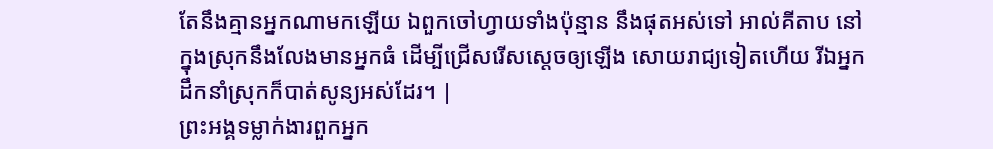តែនឹងគ្មានអ្នកណាមកឡើយ ឯពួកចៅហ្វាយទាំងប៉ុន្មាន នឹងផុតអស់ទៅ អាល់គីតាប នៅក្នុងស្រុកនឹងលែងមានអ្នកធំ ដើម្បីជ្រើសរើសស្ដេចឲ្យឡើង សោយរាជ្យទៀតហើយ រីឯអ្នកដឹកនាំស្រុកក៏បាត់សូន្យអស់ដែរ។ |
ព្រះអង្គទម្លាក់ងារពួកអ្នក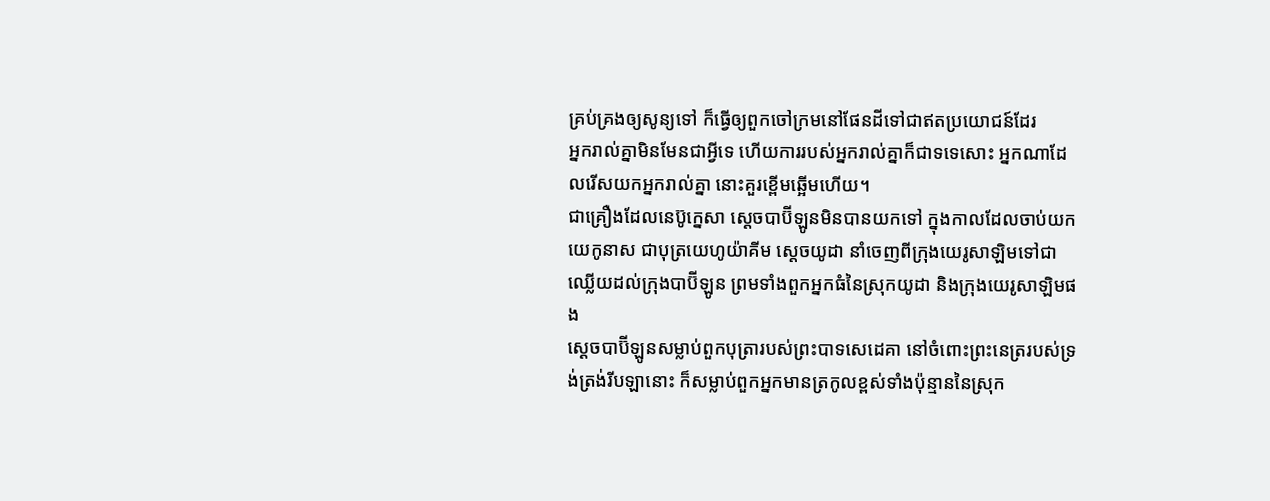គ្រប់គ្រងឲ្យសូន្យទៅ ក៏ធ្វើឲ្យពួកចៅក្រមនៅផែនដីទៅជាឥតប្រយោជន៍ដែរ
អ្នករាល់គ្នាមិនមែនជាអ្វីទេ ហើយការរបស់អ្នករាល់គ្នាក៏ជាទទេសោះ អ្នកណាដែលរើសយកអ្នករាល់គ្នា នោះគួរខ្ពើមឆ្អើមហើយ។
ជាគ្រឿងដែលនេប៊ូក្នេសា ស្តេចបាប៊ីឡូនមិនបានយកទៅ ក្នុងកាលដែលចាប់យកយេកូនាស ជាបុត្រយេហូយ៉ាគីម ស្តេចយូដា នាំចេញពីក្រុងយេរូសាឡិមទៅជាឈ្លើយដល់ក្រុងបាប៊ីឡូន ព្រមទាំងពួកអ្នកធំនៃស្រុកយូដា និងក្រុងយេរូសាឡិមផង
ស្តេចបាប៊ីឡូនសម្លាប់ពួកបុត្រារបស់ព្រះបាទសេដេគា នៅចំពោះព្រះនេត្ររបស់ទ្រង់ត្រង់រីបឡានោះ ក៏សម្លាប់ពួកអ្នកមានត្រកូលខ្ពស់ទាំងប៉ុន្មាននៃស្រុក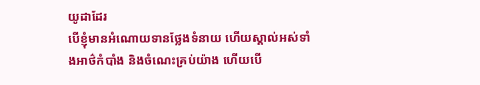យូដាដែរ
បើខ្ញុំមានអំណោយទានថ្លែងទំនាយ ហើយស្គាល់អស់ទាំងអាថ៌កំបាំង និងចំណេះគ្រប់យ៉ាង ហើយបើ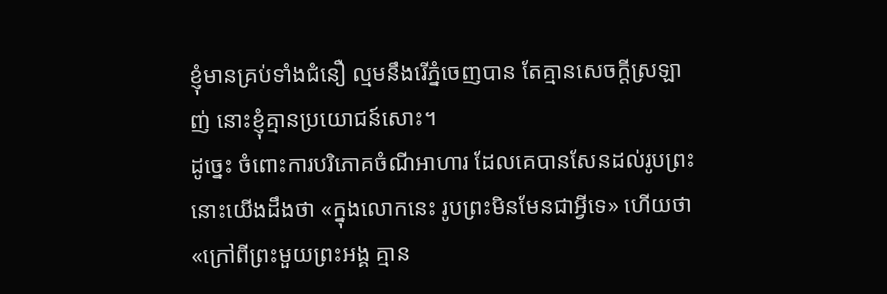ខ្ញុំមានគ្រប់ទាំងជំនឿ ល្មមនឹងរើភ្នំចេញបាន តែគ្មានសេចក្តីស្រឡាញ់ នោះខ្ញុំគ្មានប្រយោជន៍សោះ។
ដូច្នេះ ចំពោះការបរិភោគចំណីអាហារ ដែលគេបានសែនដល់រូបព្រះ នោះយើងដឹងថា «ក្នុងលោកនេះ រូបព្រះមិនមែនជាអ្វីទេ» ហើយថា «ក្រៅពីព្រះមួយព្រះអង្គ គ្មាន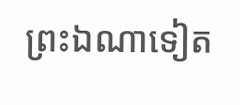ព្រះឯណាទៀត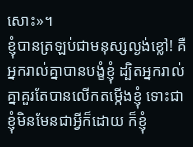សោះ»។
ខ្ញុំបានត្រឡប់ជាមនុស្សល្ងង់ខ្លៅ! គឺអ្នករាល់គ្នាបានបង្ខំខ្ញុំ ដ្បិតអ្នករាល់គ្នាគួរតែបានលើកតម្កើងខ្ញុំ ទោះជាខ្ញុំមិនមែនជាអ្វីក៏ដោយ ក៏ខ្ញុំ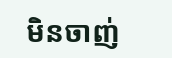មិនចាញ់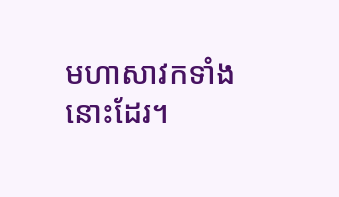មហាសាវកទាំងនោះដែរ។